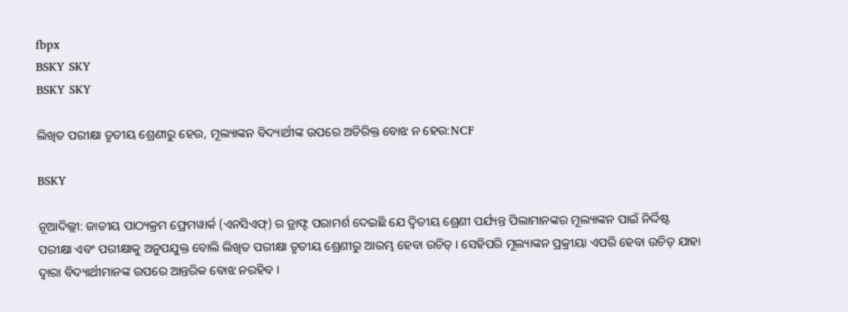fbpx
BSKY SKY
BSKY SKY

ଲିଖିତ ପରୀକ୍ଷା ତୃତୀୟ ଶ୍ରେଣୀରୁ ହେଉ, ମୂଲ୍ୟାଙ୍କନ ବିଦ୍ୟାର୍ଥୀଙ୍କ ଉପରେ ଅତିରିକ୍ତ ବୋଝ ନ ହେଉ:NCF

BSKY

ନୂଆଦିଲ୍ଲୀ: ଜାତୀୟ ପାଠ୍ୟକ୍ରମ ଫ୍ରେମୱାର୍କ (ଏନସିଏଫ୍‌) ର ଡ୍ରାଫ୍ଟ ପରାମର୍ଶ ଦେଇଛି ଯେ ଦ୍ୱିତୀୟ ଶ୍ରେଣୀ ପର୍ଯ୍ୟନ୍ତ ପିଲାମାନଙ୍କର ମୂଲ୍ୟାଙ୍କନ ପାଇଁ ନିର୍ଦ୍ଦିଷ୍ଟ ପରୀକ୍ଷା ଏବଂ ପରୀକ୍ଷାକୁ ଅନୁପଯୁକ୍ତ ବୋଲି ଲିଖିତ ପରୀକ୍ଷା ତୃତୀୟ ଶ୍ରେଣୀରୁ ଆରମ୍ଭ ହେବା ଉଚିତ୍ । ସେହିପରି ମୂଲ୍ୟାଙ୍କନ ପ୍ରକ୍ରୀୟା ଏପରି ହେବା ଉଚିତ୍ ଯାହା ଦ୍ୱାରା ବିଦ୍ୟାର୍ଥୀମାନଙ୍କ ଉପରେ ଆନ୍ତରିକ ବୋଝ ନରହିବ ।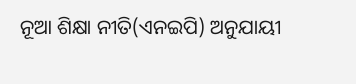ନୂଆ ଶିକ୍ଷା ନୀତି(ଏନଇପି) ଅନୁଯାୟୀ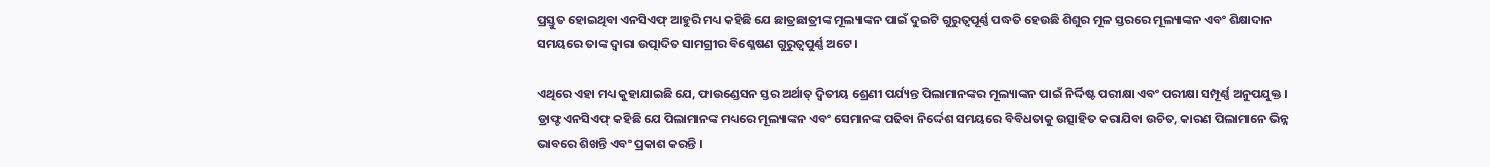ପ୍ରସ୍ତୁତ ହୋଇଥିବା ଏନସିଏଫ୍ ଆହୁରି ମଧ୍ୟ କହିଛି ଯେ ଛାତ୍ରଛାତ୍ରୀଙ୍କ ମୂଲ୍ୟାଙ୍କନ ପାଇଁ ଦୁଇଟି ଗୁରୁତ୍ୱପୂର୍ଣ୍ଣ ପଦ୍ଧତି ହେଉଛି ଶିଶୁର ମୂଳ ସ୍ତରରେ ମୂଲ୍ୟାଙ୍କନ ଏବଂ ଶିକ୍ଷାଦାନ ସମୟରେ ତାଙ୍କ ଦ୍ୱାରା ଉତ୍ପାଦିତ ସାମଗ୍ରୀର ବିଶ୍ଳେଷଣ ଗୁରୁତ୍ୱପୁର୍ଣ୍ଣ ଅଟେ ।

ଏଥିରେ ଏହା ମଧ୍ୟ କୁହାଯାଇଛି ଯେ, ଫାଉଣ୍ଡେସନ ସ୍ତର ଅର୍ଥାତ୍ ଦ୍ୱିତୀୟ ଶ୍ରେଣୀ ପର୍ଯ୍ୟନ୍ତ ପିଲାମାନଙ୍କର ମୂଲ୍ୟାଙ୍କନ ପାଇଁ ନିର୍ଦ୍ଦିଷ୍ଟ ପରୀକ୍ଷା ଏବଂ ପରୀକ୍ଷା ସମ୍ପୂର୍ଣ୍ଣ ଅନୁପଯୁକ୍ତ । ଡ୍ରାଫ୍ଟ ଏନସିଏଫ୍ କହିଛି ଯେ ପିଲାମାନଙ୍କ ମଧ୍ୟରେ ମୂଲ୍ୟାଙ୍କନ ଏବଂ ସେମାନଙ୍କ ପଢିବା ନିର୍ଦ୍ଦେଶ ସମୟରେ ବିବିଧତାକୁ ଉତ୍ସାହିତ କରାଯିବା ଉଚିତ, କାରଣ ପିଲାମାନେ ଭିନ୍ନ ଭାବରେ ଶିଖନ୍ତି ଏବଂ ପ୍ରକାଶ କରନ୍ତି ।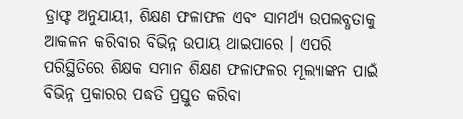ଡ୍ରାଫ୍ଟ ଅନୁଯାୟୀ, ଶିକ୍ଷଣ ଫଳାଫଳ ଏବଂ ସାମର୍ଥ୍ୟ ଉପଲବ୍ଧତାକୁ ଆକଳନ କରିବାର ବିଭିନ୍ନ ଉପାୟ ଥାଇପାରେ । ଏପରି ପରିସ୍ଥିତିରେ ଶିକ୍ଷକ ସମାନ ଶିକ୍ଷଣ ଫଳାଫଳର ମୂଲ୍ୟାଙ୍କନ ପାଇଁ ବିଭିନ୍ନ ପ୍ରକାରର ପଦ୍ଧତି ପ୍ରସ୍ତୁତ କରିବା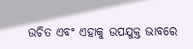ଉଚିତ ଏବଂ ଏହାକୁ ଉପଯୁକ୍ତ ଭାବରେ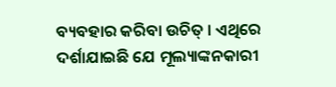ବ୍ୟବହାର କରିବା ଉଚିତ୍ । ଏଥିରେ ଦର୍ଶାଯାଇଛି ଯେ ମୂଲ୍ୟାଙ୍କନକାରୀ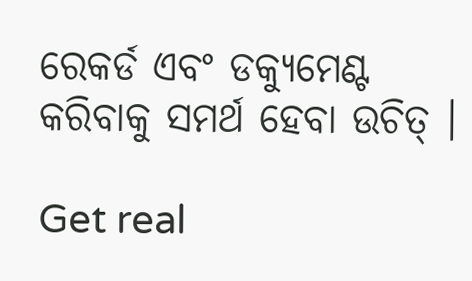ରେକର୍ଡ ଏବଂ ଡକ୍ୟୁମେଣ୍ଟ କରିବାକୁ ସମର୍ଥ ହେବା ଉଚିତ୍ ।

Get real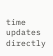time updates directly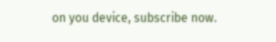on you device, subscribe now.